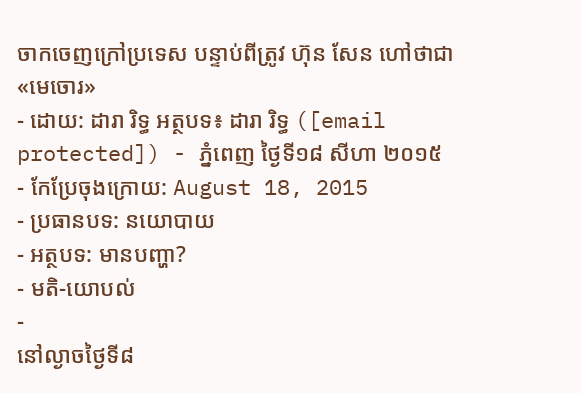ចាកចេញក្រៅប្រទេស បន្ទាប់ពីត្រូវ ហ៊ុន សែន ហៅថាជា«មេចោរ»
- ដោយ: ដារា រិទ្ធ អត្ថបទ៖ ដារា រិទ្ធ ([email protected]) - ភ្នំពេញ ថ្ងៃទី១៨ សីហា ២០១៥
- កែប្រែចុងក្រោយ: August 18, 2015
- ប្រធានបទ: នយោបាយ
- អត្ថបទ: មានបញ្ហា?
- មតិ-យោបល់
-
នៅល្ងាចថ្ងៃទី៨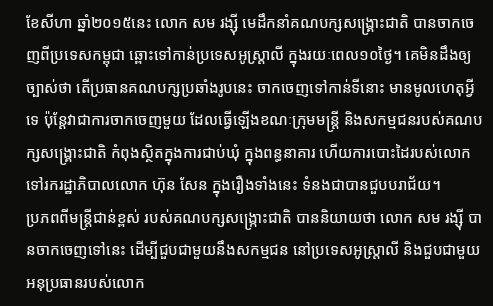ខែសីហា ឆ្នាំ២០១៥នេះ លោក សម រង្ស៊ី មេដឹកនាំគណបក្សសង្គ្រោះជាតិ បានចាកចេញពីប្រទេសកម្ពុជា ឆ្ពោះទៅកាន់ប្រទេសអូស្ត្រាលី ក្នុងរយៈពេល១០ថ្ងៃ។ គេមិនដឹងឲ្យច្បាស់ថា តើប្រធានគណបក្សប្រឆាំងរូបនេះ ចាកចេញទៅកាន់ទីនោះ មានមូលហេតុអ្វីទេ ប៉ុន្តែវាជាការចាកចេញមួយ ដែលធ្វើឡើងខណៈក្រុមមន្ត្រី និងសកម្មជនរបស់គណបក្សសង្គ្រោះជាតិ កំពុងស្ថិតក្នុងការជាប់ឃុំ ក្នុងពន្ធនាគារ ហើយការបោះដៃរបស់លោក ទៅរករដ្ឋាភិបាលលោក ហ៊ុន សែន ក្នុងរឿងទាំងនេះ ទំនងជាបានជួបបរាជ័យ។
ប្រភពពីមន្ត្រីជាន់ខ្ពស់ របស់គណបក្សសង្ក្រោះជាតិ បាននិយាយថា លោក សម រង្ស៊ី បានចាកចេញទៅនេះ ដើម្បីជួបជាមួយនឹងសកម្មជន នៅប្រទេសអូស្ត្រាលី និងជួបជាមួយអនុប្រធានរបស់លោក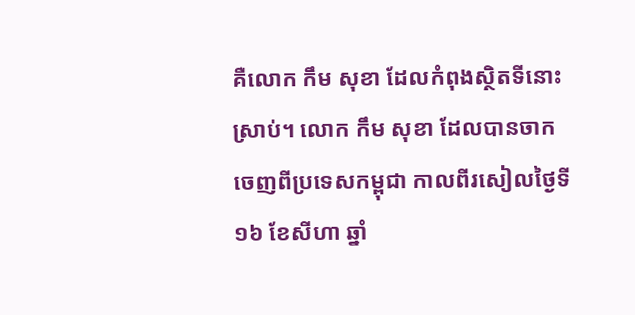គឺលោក កឹម សុខា ដែលកំពុងស្ថិតទីនោះស្រាប់។ លោក កឹម សុខា ដែលបានចាកចេញពីប្រទេសកម្ពុជា កាលពីរសៀលថ្ងៃទី១៦ ខែសីហា ឆ្នាំ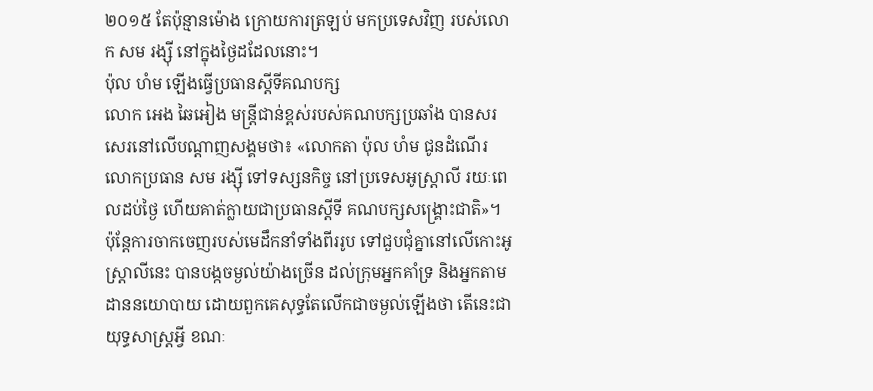២០១៥ តែប៉ុន្មានម៉ោង ក្រោយការត្រឡប់ មកប្រទេសវិញ របស់លោក សម រង្ស៊ី នៅក្នុងថ្ងៃដដែលនោះ។
ប៉ុល ហំម ឡើងធ្វើប្រធានស្ដីទីគណបក្ស
លោក អេង ឆៃអៀង មន្ត្រីជាន់ខ្ពស់របស់គណបក្សប្រឆាំង បានសរសេរនៅលើបណ្ដាញសង្គមថា៖ «លោកតា ប៉ុល ហំម ជូនដំណើរលោកប្រធាន សម រង្សុី ទៅទស្សនកិច្ច នៅប្រទេសអូស្ត្រាលី រយៈពេលដប់ថ្ងៃ ហើយគាត់ក្លាយជាប្រធានស្តីទី គណបក្សសង្គ្រោះជាតិ»។
ប៉ុន្តែការចាកចេញរបស់មេដឹកនាំទាំងពីររូប ទៅជួបជុំគ្នានៅលើកោះអូស្ត្រាលីនេះ បានបង្កចម្ងល់យ៉ាងច្រើន ដល់ក្រុមអ្នកគាំទ្រ និងអ្នកតាមដាននយោបាយ ដោយពួកគេសុទ្ធតែលើកជាចម្ងល់ឡើងថា តើនេះជាយុទ្ធសាស្ត្រអ្វី ខណៈ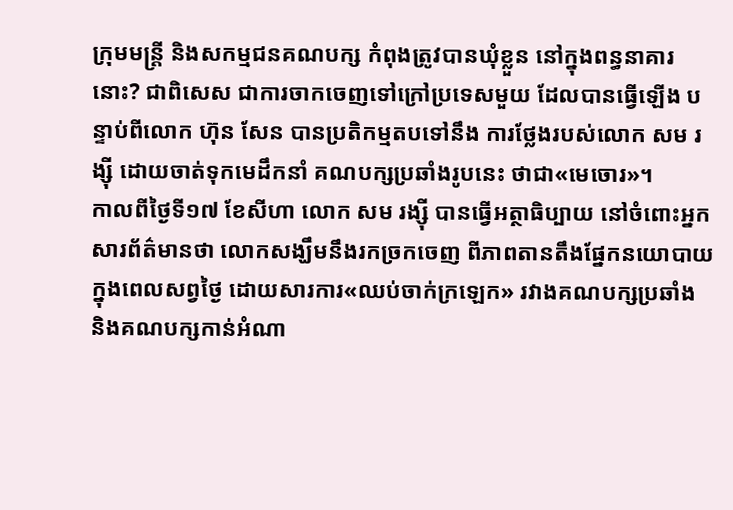ក្រុមមន្ត្រី និងសកម្មជនគណបក្ស កំពុងត្រូវបានឃុំខ្លួន នៅក្នុងពន្ធនាគារនោះ? ជាពិសេស ជាការចាកចេញទៅក្រៅប្រទេសមួយ ដែលបានធ្វើឡើង បន្ទាប់ពីលោក ហ៊ុន សែន បានប្រតិកម្មតបទៅនឹង ការថ្លែងរបស់លោក សម រង្ស៊ី ដោយចាត់ទុកមេដឹកនាំ គណបក្សប្រឆាំងរូបនេះ ថាជា«មេចោរ»។
កាលពីថ្ងៃទី១៧ ខែសីហា លោក សម រង្ស៊ី បានធ្វើអត្ថាធិប្បាយ នៅចំពោះអ្នកសារព័ត៌មានថា លោកសង្ឃឹមនឹងរកច្រកចេញ ពីភាពតានតឹងផ្នែកនយោបាយ ក្នុងពេលសព្វថ្ងៃ ដោយសារការ«ឈប់ចាក់ក្រឡេក» រវាងគណបក្សប្រឆាំង និងគណបក្សកាន់អំណា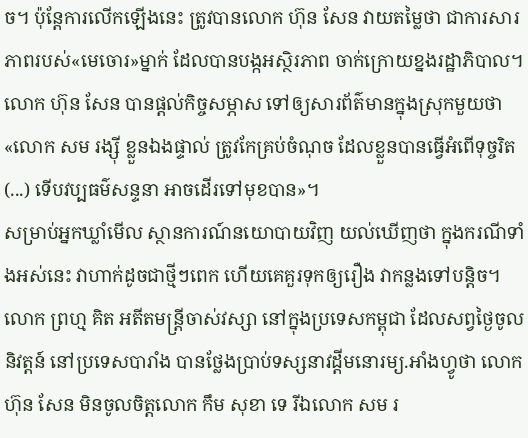ច។ ប៉ុន្តែការលើកឡើងនេះ ត្រូវបានលោក ហ៊ុន សែន វាយតម្លៃថា ជាការសារភាពរបស់«មេចោរ»ម្នាក់ ដែលបានបង្កអស្ថិរភាព ចាក់ក្រោយខ្នងរដ្ឋាភិបាល។ លោក ហ៊ុន សែន បានផ្ដល់កិច្ចសម្ភាស ទៅឲ្យសារព័ត៌មានក្នុងស្រុកមួយថា «លោក សម រង្ស៊ី ខ្លួនឯងផ្ទាល់ ត្រូវកែគ្រប់ចំណុច ដែលខ្លួនបានធ្វើអំពើទុច្ចរិត (...) ទើបវប្បធម៌សន្ទនា អាចដើរទៅមុខបាន»។
សម្រាប់អ្នកឃ្លាំមើល ស្ថានការណ៍នយោបាយវិញ យល់ឃើញថា ក្នុងករណីទាំងអស់នេះ វាហាក់ដូចជាថ្មីៗពេក ហើយគេគួរទុកឲ្យរឿង វាកន្លងទៅបន្ដិច។ លោក ព្រហ្ម គិត អតីតមន្ត្រីចាស់វស្សា នៅក្នុងប្រទេសកម្ពុជា ដែលសព្វថ្ងៃចូលនិវត្តន៍ នៅប្រទេសបារាំង បានថ្លែងប្រាប់ទស្សនាវដ្ដីមនោរម្យ.អាំងហ្វូថា លោក ហ៊ុន សែន មិនចូលចិត្តលោក កឹម សុខា ទេ រីឯលោក សម រ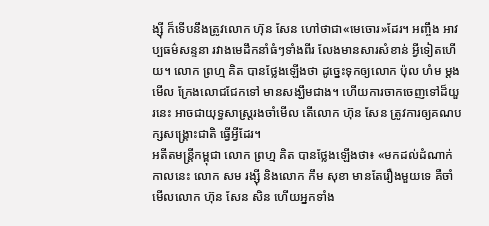ង្ស៊ី ក៏ទើបនឹងត្រូវលោក ហ៊ុន សែន ហៅថាជា«មេចោរ»ដែរ។ អញ្ចឹង អាវប្បធម៌សន្ទនា រវាងមេដឹកនាំធំៗទាំងពីរ លែងមានសារសំខាន់ អ្វីទៀតហើយ។ លោក ព្រហ្ម គិត បានថ្លែងឡើងថា ដូច្នេះទុកឲ្យលោក ប៉ុល ហំម ម្ដងមើល ក្រែងលោជជែកទៅ មានសង្ឃឹមជាង។ ហើយការចាកចេញទៅដ៏យួរនេះ អាចជាយុទ្ធសាស្ត្ររងចាំមើល តើលោក ហ៊ុន សែន ត្រូវការឲ្យគណបក្សសង្គ្រោះជាតិ ធ្វើអ្វីដែរ។
អតីតមន្ត្រីកម្ពុជា លោក ព្រហ្ម គិត បានថ្លែងឡើងថា៖ «មកដល់ដំណាក់កាលនេះ លោក សម រង្ស៊ី និងលោក កឹម សុខា មានតែរឿងមួយទេ គឺចាំមើលលោក ហ៊ុន សែន សិន ហើយអ្នកទាំង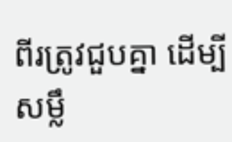ពីរត្រូវជួបគ្នា ដើម្បីសម្លឹ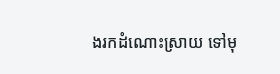ងរកដំណោះស្រាយ ទៅមុ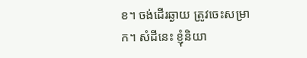ខ។ ចង់ដើរឆ្ងាយ ត្រូវចេះសម្រាក។ សំដីនេះ ខ្ញុំនិយា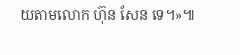យតាមលោក ហ៊ុន សែន ទេ។»៕